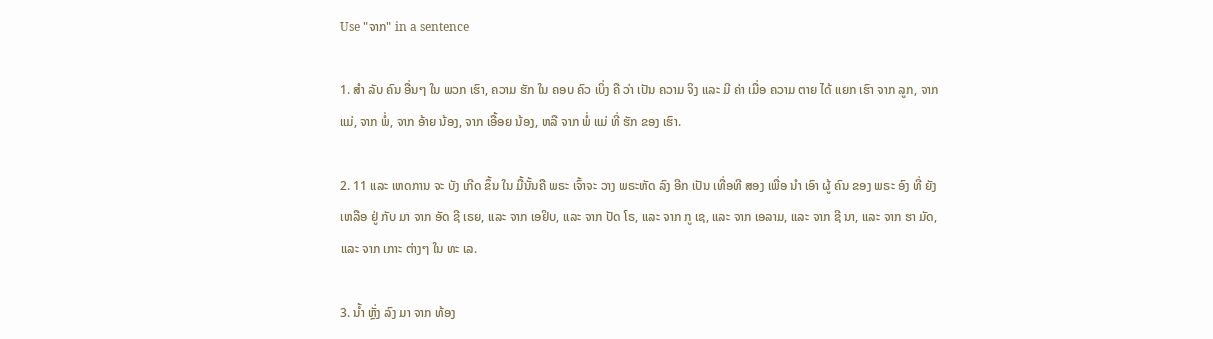Use "ຈາກ" in a sentence

1. ສໍາ ລັບ ຄົນ ອື່ນໆ ໃນ ພວກ ເຮົາ, ຄວາມ ຮັກ ໃນ ຄອບ ຄົວ ເບິ່ງ ຄື ວ່າ ເປັນ ຄວາມ ຈິງ ແລະ ມີ ຄ່າ ເມື່ອ ຄວາມ ຕາຍ ໄດ້ ແຍກ ເຮົາ ຈາກ ລູກ, ຈາກ ແມ່, ຈາກ ພໍ່, ຈາກ ອ້າຍ ນ້ອງ, ຈາກ ເອື້ອຍ ນ້ອງ, ຫລື ຈາກ ພໍ່ ແມ່ ທີ່ ຮັກ ຂອງ ເຮົາ.

2. 11 ແລະ ເຫດການ ຈະ ບັງ ເກີດ ຂຶ້ນ ໃນ ມື້ນັ້ນຄື ພຣະ ເຈົ້າຈະ ວາງ ພຣະຫັດ ລົງ ອີກ ເປັນ ເທື່ອທີ ສອງ ເພື່ອ ນໍາ ເອົາ ຜູ້ ຄົນ ຂອງ ພຣະ ອົງ ທີ່ ຍັງ ເຫລືອ ຢູ່ ກັບ ມາ ຈາກ ອັດ ຊີ ເຣຍ, ແລະ ຈາກ ເອຢິບ, ແລະ ຈາກ ປັດ ໂຣ, ແລະ ຈາກ ກູ ເຊ, ແລະ ຈາກ ເອລາມ, ແລະ ຈາກ ຊີ ນາ, ແລະ ຈາກ ຮາ ມັດ, ແລະ ຈາກ ເກາະ ຕ່າງໆ ໃນ ທະ ເລ.

3. ນໍ້າ ຫຼັ່ງ ລົງ ມາ ຈາກ ທ້ອງ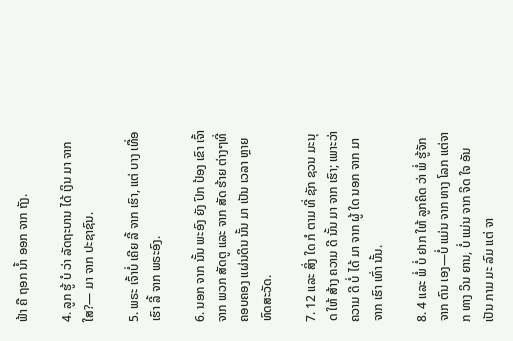ຟ້າ ຄື ຖອກ ນໍ້າ ອອກ ຈາກ ຖັງ.

4. ລູກ ຮູ້ ບໍ ວ່າ ລັດຖະບານ ໄດ້ ເງິນ ມາ ຈາກ ໃສ?— ມາ ຈາກ ປະຊາຊົນ.

5. ພຣະ ເຈົ້າບໍ່ ເຄີຍ ລີ້ ຈາກ ເຮົາ, ແຕ່ ບາງ ເທື່ອ ເຮົາ ລີ້ ຈາກ ພຣະອົງ.

6. ນອກ ຈາກ ນັ້ນ ພະອົງ ຍັງ ປົກ ປ້ອງ ເຂົາ ເຈົ້າ ຈາກ ພວກ ສັດຕູ ແລະ ຈາກ ສັດ ຮ້າຍ ຕ່າງໆທີ່ ຄອບຄອງ ແຜ່ນດິນ ນັ້ນ ມາ ເປັນ ເວລາ ຫຼາຍ ທົດສະວັດ.

7. 12 ແລະ ສິ່ງ ໃດ ກໍ ຕາມ ທີ່ ຊັກ ຊວນ ມະນຸດ ໃຫ້ ສ້າງ ຄວາມ ດີ ນັ້ນ ມາ ຈາກ ເຮົາ; ເພາະວ່າ ຄວາມ ດີ ບໍ່ ໄດ້ ມາ ຈາກ ຜູ້ ໃດ ນອກ ຈາກ ມາ ຈາກ ເຮົາ ເທົ່າ ນັ້ນ.

8. 4 ແລະ ພໍ່ ບໍ່ ຢາກ ໃຫ້ ລູກຄິດ ວ່າ ພໍ່ ຮູ້ຈັກ ຈາກ ຕົນ ເອງ—ບໍ່ ແມ່ນ ຈາກ ທາງ ໂລກ ແຕ່ຈາກ ທາງ ວິນ ຍານ, ບໍ່ ແມ່ນ ຈາກ ຈິດ ໃຈ ອັນ ເປັນ ກາມ ມະ ລົມ ແຕ່ ຈາ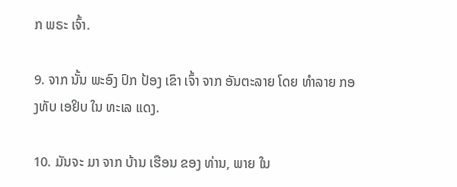ກ ພຣະ ເຈົ້າ.

9. ຈາກ ນັ້ນ ພະອົງ ປົກ ປ້ອງ ເຂົາ ເຈົ້າ ຈາກ ອັນຕະລາຍ ໂດຍ ທໍາລາຍ ກອງທັບ ເອຢິບ ໃນ ທະເລ ແດງ.

10. ມັນຈະ ມາ ຈາກ ບ້ານ ເຮືອນ ຂອງ ທ່ານ, ພາຍ ໃນ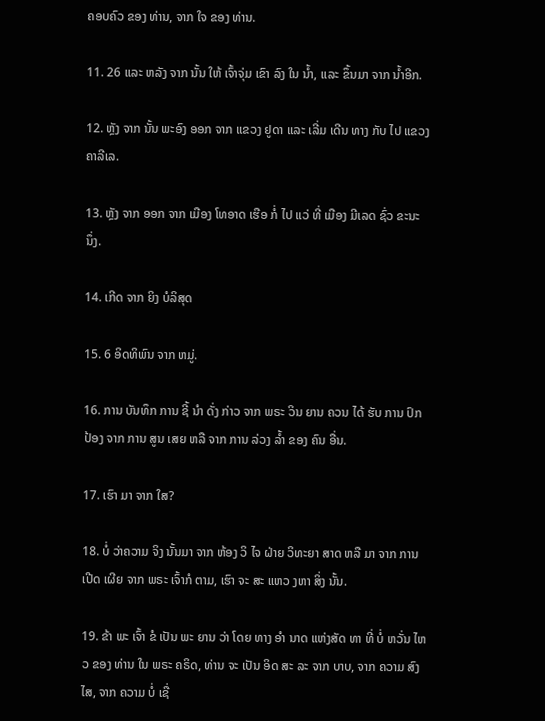ຄອບຄົວ ຂອງ ທ່ານ, ຈາກ ໃຈ ຂອງ ທ່ານ.

11. 26 ແລະ ຫລັງ ຈາກ ນັ້ນ ໃຫ້ ເຈົ້າຈຸ່ມ ເຂົາ ລົງ ໃນ ນ້ຳ, ແລະ ຂຶ້ນມາ ຈາກ ນ້ຳອີກ.

12. ຫຼັງ ຈາກ ນັ້ນ ພະອົງ ອອກ ຈາກ ແຂວງ ຢູດາ ແລະ ເລີ່ມ ເດີນ ທາງ ກັບ ໄປ ແຂວງ ຄາລີເລ.

13. ຫຼັງ ຈາກ ອອກ ຈາກ ເມືອງ ໂທອາດ ເຮືອ ກໍ່ ໄປ ແວ່ ທີ່ ເມືອງ ມີເລດ ຊົ່ວ ຂະນະ ນຶ່ງ.

14. ເກີດ ຈາກ ຍິງ ບໍລິສຸດ

15. 6 ອິດທິພົນ ຈາກ ຫມູ່.

16. ການ ບັນທຶກ ການ ຊີ້ ນໍາ ດັ່ງ ກ່າວ ຈາກ ພຣະ ວິນ ຍານ ຄວນ ໄດ້ ຮັບ ການ ປົກ ປ້ອງ ຈາກ ການ ສູນ ເສຍ ຫລື ຈາກ ການ ລ່ວງ ລ້ຳ ຂອງ ຄົນ ອື່ນ.

17. ເຮົາ ມາ ຈາກ ໃສ?

18. ບໍ່ ວ່າຄວາມ ຈິງ ນັ້ນມາ ຈາກ ຫ້ອງ ວິ ໄຈ ຝ່າຍ ວິທະຍາ ສາດ ຫລື ມາ ຈາກ ການ ເປີດ ເຜີຍ ຈາກ ພຣະ ເຈົ້າກໍ ຕາມ, ເຮົາ ຈະ ສະ ແຫວ ງຫາ ສິ່ງ ນັ້ນ.

19. ຂ້າ ພະ ເຈົ້າ ຂໍ ເປັນ ພະ ຍານ ວ່າ ໂດຍ ທາງ ອໍາ ນາດ ແຫ່ງສັດ ທາ ທີ່ ບໍ່ ຫວັ່ນ ໄຫວ ຂອງ ທ່ານ ໃນ ພຣະ ຄຣິດ, ທ່ານ ຈະ ເປັນ ອິດ ສະ ລະ ຈາກ ບາບ, ຈາກ ຄວາມ ສົງ ໄສ, ຈາກ ຄວາມ ບໍ່ ເຊື່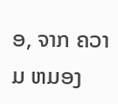ອ, ຈາກ ຄວາມ ຫມອງ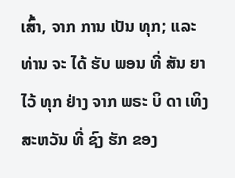ເສົ້າ, ຈາກ ການ ເປັນ ທຸກ; ແລະ ທ່ານ ຈະ ໄດ້ ຮັບ ພອນ ທີ່ ສັນ ຍາ ໄວ້ ທຸກ ຢ່າງ ຈາກ ພຣະ ບິ ດາ ເທິງ ສະຫວັນ ທີ່ ຊົງ ຮັກ ຂອງ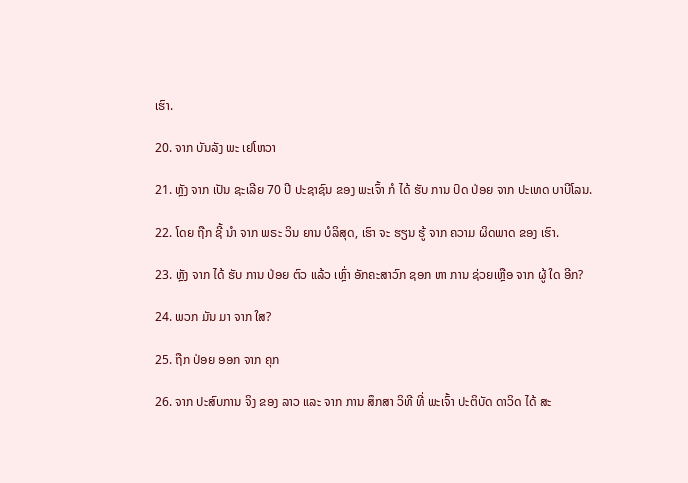ເຮົາ.

20. ຈາກ ບັນລັງ ພະ ເຢໂຫວາ

21. ຫຼັງ ຈາກ ເປັນ ຊະເລີຍ 70 ປີ ປະຊາຊົນ ຂອງ ພະເຈົ້າ ກໍ ໄດ້ ຮັບ ການ ປົດ ປ່ອຍ ຈາກ ປະເທດ ບາບີໂລນ.

22. ໂດຍ ຖືກ ຊີ້ ນໍາ ຈາກ ພຣະ ວິນ ຍານ ບໍລິສຸດ, ເຮົາ ຈະ ຮຽນ ຮູ້ ຈາກ ຄວາມ ຜິດພາດ ຂອງ ເຮົາ.

23. ຫຼັງ ຈາກ ໄດ້ ຮັບ ການ ປ່ອຍ ຕົວ ແລ້ວ ເຫຼົ່າ ອັກຄະສາວົກ ຊອກ ຫາ ການ ຊ່ວຍເຫຼືອ ຈາກ ຜູ້ ໃດ ອີກ?

24. ພວກ ມັນ ມາ ຈາກ ໃສ?

25. ຖືກ ປ່ອຍ ອອກ ຈາກ ຄຸກ

26. ຈາກ ປະສົບການ ຈິງ ຂອງ ລາວ ແລະ ຈາກ ການ ສຶກສາ ວິທີ ທີ່ ພະເຈົ້າ ປະຕິບັດ ດາວິດ ໄດ້ ສະ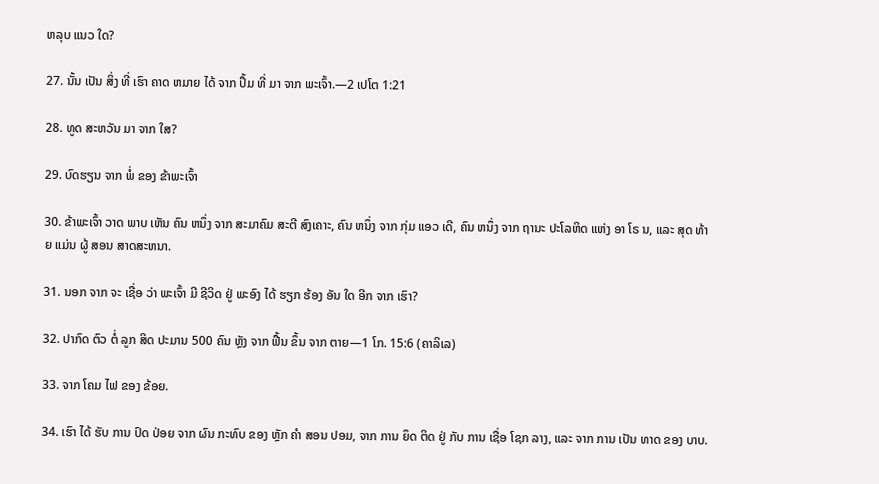ຫລຸບ ແນວ ໃດ?

27. ນັ້ນ ເປັນ ສິ່ງ ທີ່ ເຮົາ ຄາດ ຫມາຍ ໄດ້ ຈາກ ປຶ້ມ ທີ່ ມາ ຈາກ ພະເຈົ້າ.—2 ເປໂຕ 1:21

28. ທູດ ສະຫວັນ ມາ ຈາກ ໃສ?

29. ບົດຮຽນ ຈາກ ພໍ່ ຂອງ ຂ້າພະເຈົ້າ

30. ຂ້າພະເຈົ້າ ວາດ ພາບ ເຫັນ ຄົນ ຫນຶ່ງ ຈາກ ສະມາຄົມ ສະຕີ ສົງເຄາະ, ຄົນ ຫນຶ່ງ ຈາກ ກຸ່ມ ແອວ ເດີ, ຄົນ ຫນຶ່ງ ຈາກ ຖານະ ປະໂລຫິດ ແຫ່ງ ອາ ໂຣ ນ, ແລະ ສຸດ ທ້າຍ ແມ່ນ ຜູ້ ສອນ ສາດສະຫນາ.

31. ນອກ ຈາກ ຈະ ເຊື່ອ ວ່າ ພະເຈົ້າ ມີ ຊີວິດ ຢູ່ ພະອົງ ໄດ້ ຮຽກ ຮ້ອງ ອັນ ໃດ ອີກ ຈາກ ເຮົາ?

32. ປາກົດ ຕົວ ຕໍ່ ລູກ ສິດ ປະມານ 500 ຄົນ ຫຼັງ ຈາກ ຟື້ນ ຂຶ້ນ ຈາກ ຕາຍ—1 ໂກ. 15:6 (ຄາລິເລ)

33. ຈາກ ໂຄມ ໄຟ ຂອງ ຂ້ອຍ.

34. ເຮົາ ໄດ້ ຮັບ ການ ປົດ ປ່ອຍ ຈາກ ຜົນ ກະທົບ ຂອງ ຫຼັກ ຄໍາ ສອນ ປອມ, ຈາກ ການ ຍຶດ ຕິດ ຢູ່ ກັບ ການ ເຊື່ອ ໂຊກ ລາງ, ແລະ ຈາກ ການ ເປັນ ທາດ ຂອງ ບາບ.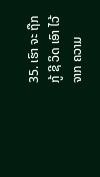35. ເຮົາ ຈະ ຖືກ ກູ້ ຊີ ວິດ ເອົາ ໄວ້ ຈາກ ຄວາມ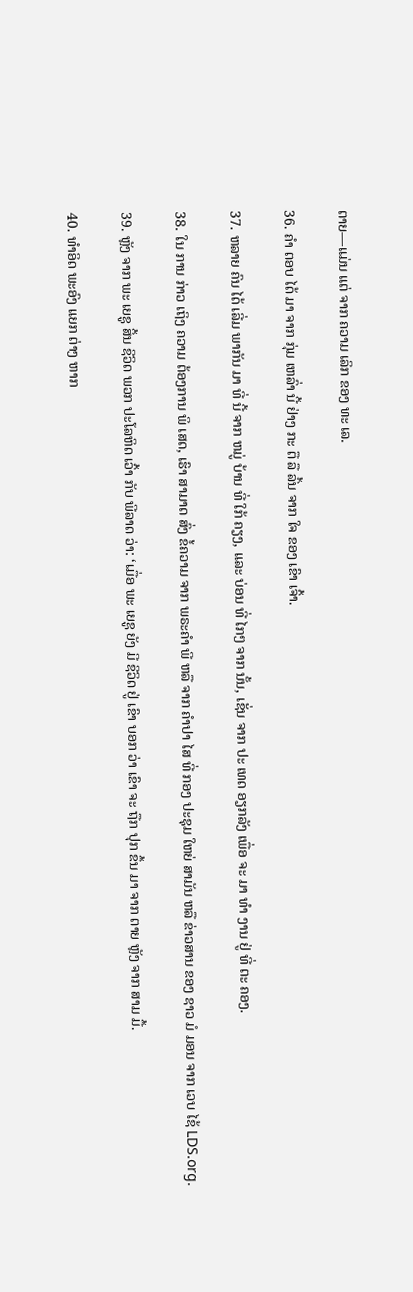ຕາຍ—ແມ່ນ ແຕ່ ຈາກ ຄວາມ ເລິກ ຂອງ ທະ ເລ.

36. ຄໍາ ຕອບ ໄດ້ ມາ ຈາກ ກຸ່ມ ເຫລົ່າ ນີ້ ຢ່າງ ກະ ຕື ລື ລົ້ນ ຈາກ ໃຈ ຂອງ ເຂົາ ເຈົ້າ.

37. ຫລາຍ ຄົນ ໄດ້ ເລີ່ມ ພາກັນ ມາ ທີ່ ນີ້ ຈາກ ຫມູ່ ບ້ານ ທີ່ ໃກ້ ຄຽງ, ແລະ ບ່ອນ ທີ່ ໄກໆ ຈາກ ນັ້ນ, ເຊັ່ນ ຈາກ ປະ ເທດ ອຽກລັງ ເພື່ອ ຈະ ມາ ທໍາ ງານ ຢູ່ ທີ່ ຕະ ຄອງ.

38. ໃນ ການ ກ່າວ ເຖິງ ຄວາມ ຕ້ອງການ ພິ ເສດ, ເຮົາ ສາມາດ ສົ່ງ ຂໍ້ຄວາມ ຈາກ ພຣະຄໍາ ພີ ຫລື ຈາກ ຄໍາປາ ໄສ ທີ່ ກອງ ປະຊຸມ ໃຫຍ່ ສາມັນ ຫລື ຂ່າວສານ ຂອງ ຊາວ ມໍ ມອນ ຈາກ ເວບ ໄຊ້ LDS.org.

39. ຫຼັງ ຈາກ ພະ ເຍຊູ ສິ້ນ ຊີວິດ ພວກ ປະໂລຫິດ ເວົ້າ ກັບ ພີລາດ ວ່າ: ‘ເມື່ອ ພະ ເຍຊູ ຍັງ ມີ ຊີວິດ ຢູ່ ເຂົາ ບອກ ວ່າ ເຂົາ ຈະ ຖືກ ປຸກ ຂຶ້ນ ມາ ຈາກ ຕາຍ ຫຼັງ ຈາກ ສາມ ມື້.

40. ທໍາອິດ ພະອົງ ແຍກ ຕ່າງ ຫາກ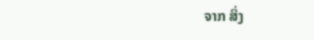ຈາກ ສິ່ງ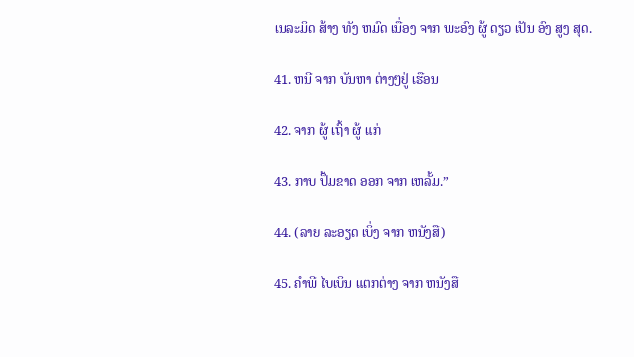ເນລະມິດ ສ້າງ ທັງ ຫມົດ ເນື່ອງ ຈາກ ພະອົງ ຜູ້ ດຽວ ເປັນ ອົງ ສູງ ສຸດ.

41. ຫນີ ຈາກ ບັນຫາ ຕ່າງໆຢູ່ ເຮືອນ

42. ຈາກ ຜູ້ ເຖົ້າ ຜູ້ ແກ່

43. ກາບ ປຶ້ມຂາດ ອອກ ຈາກ ເຫລັ້ມ.”

44. (ລາຍ ລະອຽດ ເບິ່ງ ຈາກ ຫນັງສື)

45. ຄໍາພີ ໄບເບິນ ແຕກຕ່າງ ຈາກ ຫນັງສື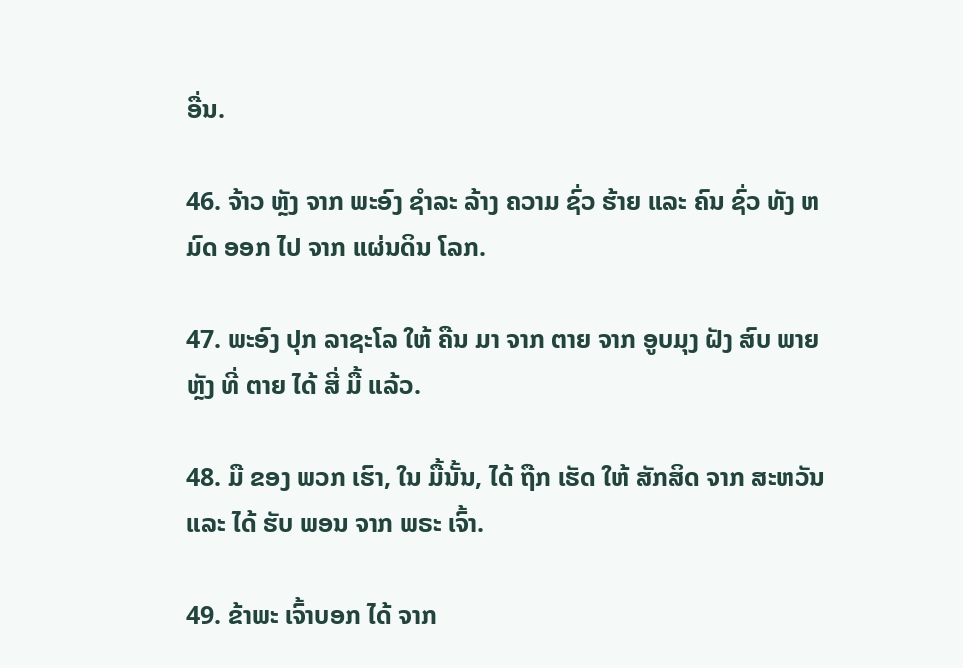ອື່ນ.

46. ຈ້າວ ຫຼັງ ຈາກ ພະອົງ ຊໍາລະ ລ້າງ ຄວາມ ຊົ່ວ ຮ້າຍ ແລະ ຄົນ ຊົ່ວ ທັງ ຫມົດ ອອກ ໄປ ຈາກ ແຜ່ນດິນ ໂລກ.

47. ພະອົງ ປຸກ ລາຊະໂລ ໃຫ້ ຄືນ ມາ ຈາກ ຕາຍ ຈາກ ອູບມຸງ ຝັງ ສົບ ພາຍ ຫຼັງ ທີ່ ຕາຍ ໄດ້ ສີ່ ມື້ ແລ້ວ.

48. ມື ຂອງ ພວກ ເຮົາ, ໃນ ມື້ນັ້ນ, ໄດ້ ຖືກ ເຮັດ ໃຫ້ ສັກສິດ ຈາກ ສະຫວັນ ແລະ ໄດ້ ຮັບ ພອນ ຈາກ ພຣະ ເຈົ້າ.

49. ຂ້າພະ ເຈົ້າບອກ ໄດ້ ຈາກ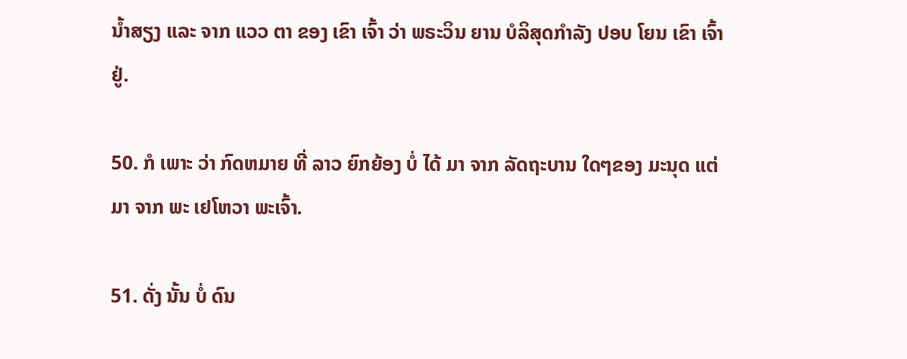ນ້ຳສຽງ ແລະ ຈາກ ແວວ ຕາ ຂອງ ເຂົາ ເຈົ້າ ວ່າ ພຣະວິນ ຍານ ບໍລິສຸດກໍາລັງ ປອບ ໂຍນ ເຂົາ ເຈົ້າຢູ່.

50. ກໍ ເພາະ ວ່າ ກົດຫມາຍ ທີ່ ລາວ ຍົກຍ້ອງ ບໍ່ ໄດ້ ມາ ຈາກ ລັດຖະບານ ໃດໆຂອງ ມະນຸດ ແຕ່ ມາ ຈາກ ພະ ເຢໂຫວາ ພະເຈົ້າ.

51. ດັ່ງ ນັ້ນ ບໍ່ ດົນ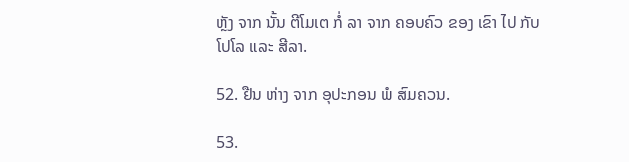ຫຼັງ ຈາກ ນັ້ນ ຕີໂມເຕ ກໍ່ ລາ ຈາກ ຄອບຄົວ ຂອງ ເຂົາ ໄປ ກັບ ໂປໂລ ແລະ ສີລາ.

52. ຢືນ ຫ່າງ ຈາກ ອຸປະກອນ ພໍ ສົມຄວນ.

53.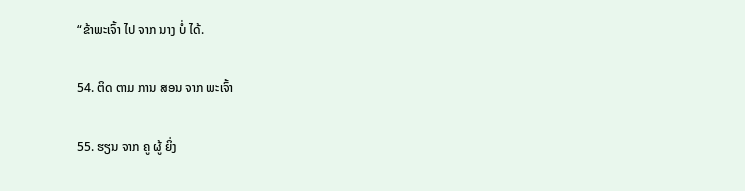“ຂ້າພະເຈົ້າ ໄປ ຈາກ ນາງ ບໍ່ ໄດ້.

54. ຕິດ ຕາມ ການ ສອນ ຈາກ ພະເຈົ້າ

55. ຮຽນ ຈາກ ຄູ ຜູ້ ຍິ່ງ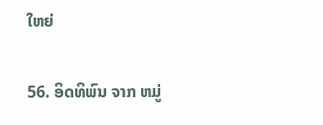ໃຫຍ່

56. ອິດທິພົນ ຈາກ ຫມູ່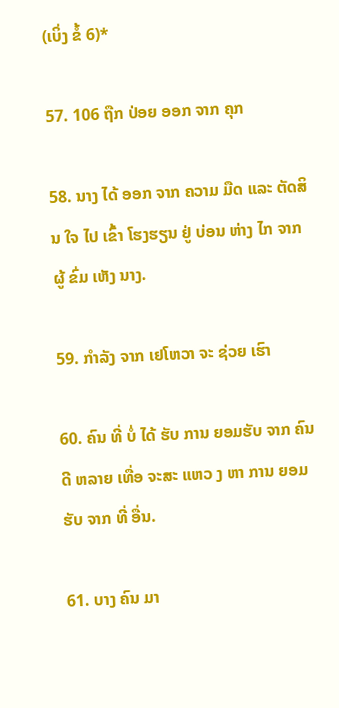(ເບິ່ງ ຂໍ້ 6)*

57. 106 ຖືກ ປ່ອຍ ອອກ ຈາກ ຄຸກ

58. ນາງ ໄດ້ ອອກ ຈາກ ຄວາມ ມືດ ແລະ ຕັດສິນ ໃຈ ໄປ ເຂົ້າ ໂຮງຮຽນ ຢູ່ ບ່ອນ ຫ່າງ ໄກ ຈາກ ຜູ້ ຂົ່ມ ເຫັງ ນາງ.

59. ກໍາລັງ ຈາກ ເຢໂຫວາ ຈະ ຊ່ວຍ ເຮົາ

60. ຄົນ ທີ່ ບໍ່ ໄດ້ ຮັບ ການ ຍອມຮັບ ຈາກ ຄົນ ດີ ຫລາຍ ເທື່ອ ຈະສະ ແຫວ ງ ຫາ ການ ຍອມຮັບ ຈາກ ທີ່ ອື່ນ.

61. ບາງ ຄົນ ມາ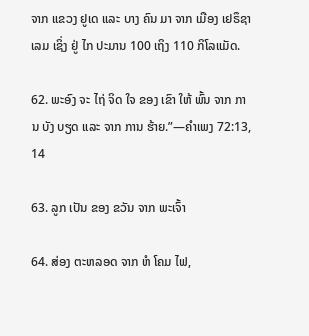ຈາກ ແຂວງ ຢູເດ ແລະ ບາງ ຄົນ ມາ ຈາກ ເມືອງ ເຢຣຶຊາເລມ ເຊິ່ງ ຢູ່ ໄກ ປະມານ 100 ເຖິງ 110 ກິໂລແມັດ.

62. ພະອົງ ຈະ ໄຖ່ ຈິດ ໃຈ ຂອງ ເຂົາ ໃຫ້ ພົ້ນ ຈາກ ການ ບັງ ບຽດ ແລະ ຈາກ ການ ຮ້າຍ.”—ຄໍາເພງ 72:13, 14

63. ລູກ ເປັນ ຂອງ ຂວັນ ຈາກ ພະເຈົ້າ

64. ສ່ອງ ຕະຫລອດ ຈາກ ຫໍ ໂຄມ ໄຟ,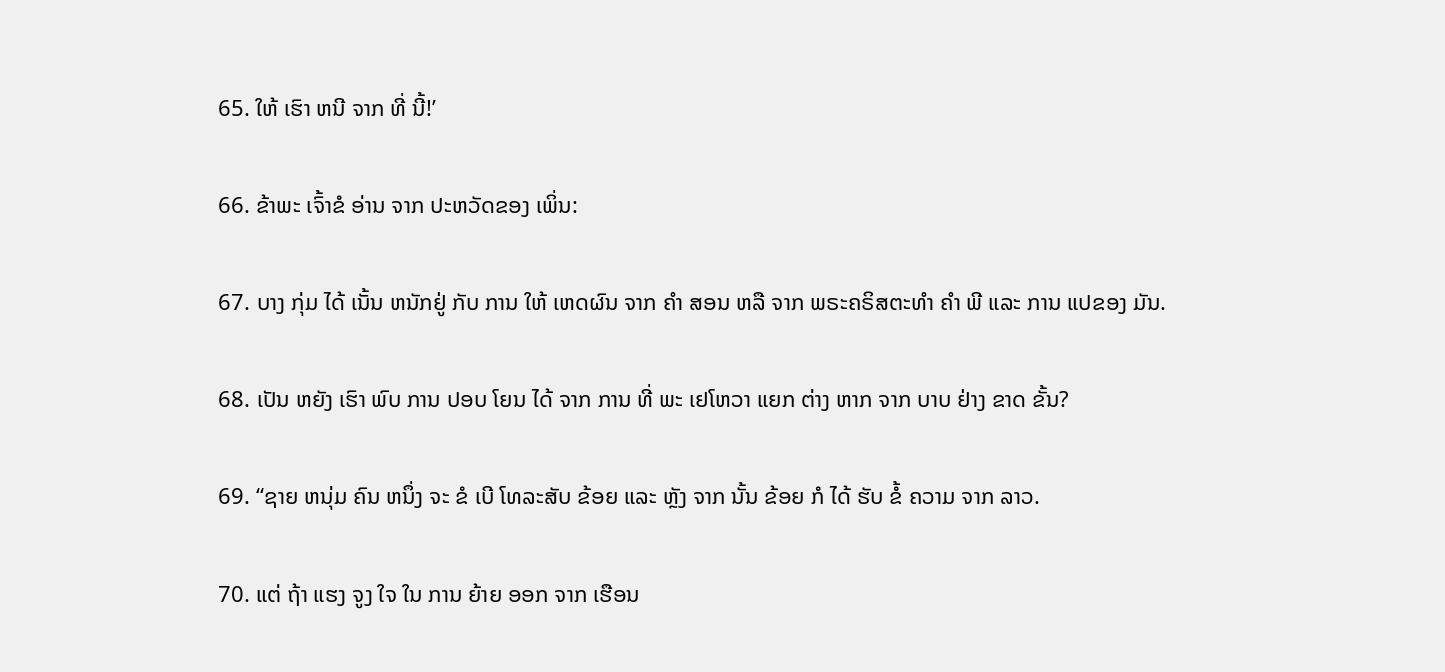65. ໃຫ້ ເຮົາ ຫນີ ຈາກ ທີ່ ນີ້!’

66. ຂ້າພະ ເຈົ້າຂໍ ອ່ານ ຈາກ ປະຫວັດຂອງ ເພິ່ນ:

67. ບາງ ກຸ່ມ ໄດ້ ເນັ້ນ ຫນັກຢູ່ ກັບ ການ ໃຫ້ ເຫດຜົນ ຈາກ ຄໍາ ສອນ ຫລື ຈາກ ພຣະຄຣິສຕະທໍາ ຄໍາ ພີ ແລະ ການ ແປຂອງ ມັນ.

68. ເປັນ ຫຍັງ ເຮົາ ພົບ ການ ປອບ ໂຍນ ໄດ້ ຈາກ ການ ທີ່ ພະ ເຢໂຫວາ ແຍກ ຕ່າງ ຫາກ ຈາກ ບາບ ຢ່າງ ຂາດ ຂັ້ນ?

69. “ຊາຍ ຫນຸ່ມ ຄົນ ຫນຶ່ງ ຈະ ຂໍ ເບີ ໂທລະສັບ ຂ້ອຍ ແລະ ຫຼັງ ຈາກ ນັ້ນ ຂ້ອຍ ກໍ ໄດ້ ຮັບ ຂໍ້ ຄວາມ ຈາກ ລາວ.

70. ແຕ່ ຖ້າ ແຮງ ຈູງ ໃຈ ໃນ ການ ຍ້າຍ ອອກ ຈາກ ເຮືອນ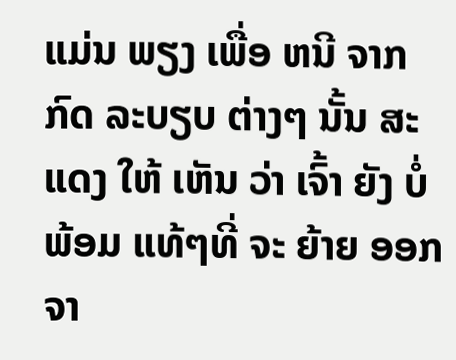ແມ່ນ ພຽງ ເພື່ອ ຫນີ ຈາກ ກົດ ລະບຽບ ຕ່າງໆ ນັ້ນ ສະແດງ ໃຫ້ ເຫັນ ວ່າ ເຈົ້າ ຍັງ ບໍ່ ພ້ອມ ແທ້ໆທີ່ ຈະ ຍ້າຍ ອອກ ຈາ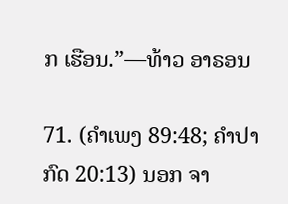ກ ເຮືອນ.”—ທ້າວ ອາຣອນ

71. (ຄໍາເພງ 89:48; ຄໍາປາກົດ 20:13) ນອກ ຈາ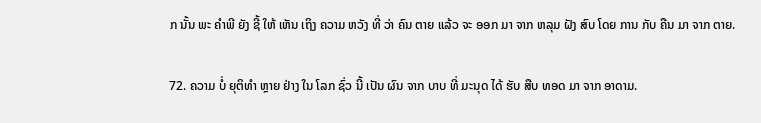ກ ນັ້ນ ພະ ຄໍາພີ ຍັງ ຊີ້ ໃຫ້ ເຫັນ ເຖິງ ຄວາມ ຫວັງ ທີ່ ວ່າ ຄົນ ຕາຍ ແລ້ວ ຈະ ອອກ ມາ ຈາກ ຫລຸມ ຝັງ ສົບ ໂດຍ ການ ກັບ ຄືນ ມາ ຈາກ ຕາຍ.

72. ຄວາມ ບໍ່ ຍຸຕິທໍາ ຫຼາຍ ຢ່າງ ໃນ ໂລກ ຊົ່ວ ນີ້ ເປັນ ຜົນ ຈາກ ບາບ ທີ່ ມະນຸດ ໄດ້ ຮັບ ສືບ ທອດ ມາ ຈາກ ອາດາມ.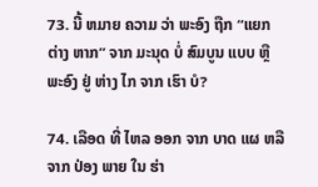73. ນີ້ ຫມາຍ ຄວາມ ວ່າ ພະອົງ ຖືກ “ແຍກ ຕ່າງ ຫາກ” ຈາກ ມະນຸດ ບໍ່ ສົມບູນ ແບບ ຫຼື ພະອົງ ຢູ່ ຫ່າງ ໄກ ຈາກ ເຮົາ ບໍ?

74. ເລືອດ ທີ່ ໄຫລ ອອກ ຈາກ ບາດ ແຜ ຫລື ຈາກ ປ່ອງ ພາຍ ໃນ ຮ່າ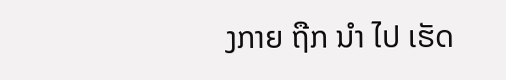ງກາຍ ຖືກ ນໍາ ໄປ ເຮັດ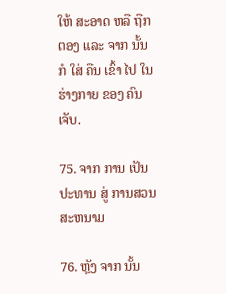ໃຫ້ ສະອາດ ຫລື ຖືກ ຕອງ ແລະ ຈາກ ນັ້ນ ກໍ ໃສ່ ຄືນ ເຂົ້າ ໄປ ໃນ ຮ່າງກາຍ ຂອງ ຄົນ ເຈັບ.

75. ຈາກ ການ ເປັນ ປະທານ ສູ່ ການສວນສະຫນາມ

76. ຫຼັງ ຈາກ ນັ້ນ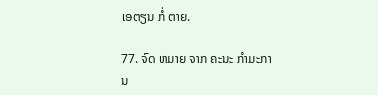ເອຕຽນ ກໍ່ ຕາຍ.

77. ຈົດ ຫມາຍ ຈາກ ຄະນະ ກໍາມະການ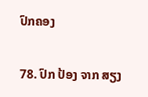ປົກຄອງ

78. ປົກ ປ້ອງ ຈາກ ສຽງ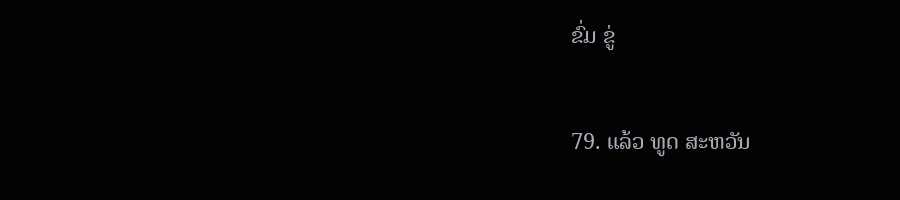ຂົ່ມ ຂູ່

79. ແລ້ວ ທູດ ສະຫວັນ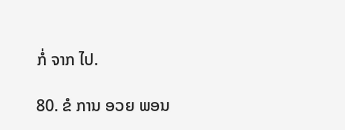ກໍ່ ຈາກ ໄປ.

80. ຂໍ ການ ອວຍ ພອນ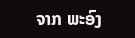ຈາກ ພະອົງ